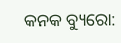କନକ ବ୍ୟୁରୋ: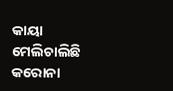କାୟା ମେଲିଚାଲିଛି କରୋନା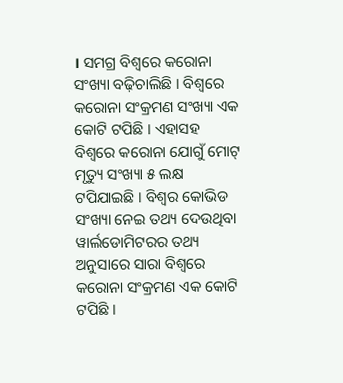। ସମଗ୍ର ବିଶ୍ୱରେ କରୋନା ସଂଖ୍ୟା ବଢ଼ିଚାଲିଛି । ବିଶ୍ୱରେ କରୋନା ସଂକ୍ରମଣ ସଂଖ୍ୟା ଏକ କୋଟି ଟପିଛି । ଏହାସହ ବିଶ୍ୱରେ କରୋନା ଯୋଗୁଁ ମୋଟ୍ ମୃତ୍ୟୁ ସଂଖ୍ୟା ୫ ଲକ୍ଷ ଟପିଯାଇଛି । ବିଶ୍ୱର କୋଭିଡ ସଂଖ୍ୟା ନେଇ ତଥ୍ୟ ଦେଉଥିବା ୱାର୍ଲଡୋମିଟରର ତଥ୍ୟ ଅନୁସାରେ ସାରା ବିଶ୍ୱରେ କରୋନା ସଂକ୍ରମଣ ଏକ କୋଟି ଟପିଛି ।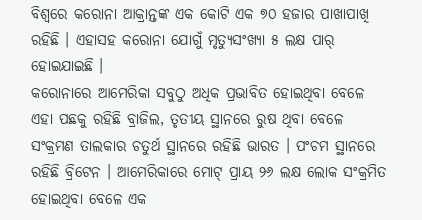ବିଶ୍ୱରେ କରୋନା ଆକ୍ରାନ୍ତଙ୍କ ଏକ କୋଟି ଏକ ୭୦ ହଜାର ପାଖାପାଖି ରହିଛି । ଏହାସହ କରୋନା ଯୋଗୁଁ ମୃତ୍ୟୁସଂଖ୍ୟା ୫ ଲକ୍ଷ ପାର୍ ହୋଇଯାଇଛି ।
କରୋନାରେ ଆମେରିକା ସବୁଠୁ ଅଧିକ ପ୍ରଭାବିତ ହୋଇଥିବା ବେଳେ ଏହା ପଛକୁ ରହିଛି ବ୍ରାଜିଲ, ତୃତୀୟ ସ୍ଥାନରେ ରୁଷ ଥିବା ବେଳେ ସଂକ୍ରମଣ ତାଲକାର ଚତୁର୍ଥ ସ୍ଥାନରେ ରହିଛି ଭାରତ । ପଂଚମ ସ୍ଥାନରେ ରହିଛି ବ୍ରିଟେନ । ଆମେରିକାରେ ମୋଟ୍ ପ୍ରାୟ ୨୬ ଲକ୍ଷ ଲୋକ ସଂକ୍ରମିତ ହୋଇଥିବା ବେଳେ ଏକ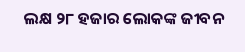ଲକ୍ଷ ୨୮ ହଜାର ଲୋକଙ୍କ ଜୀବନ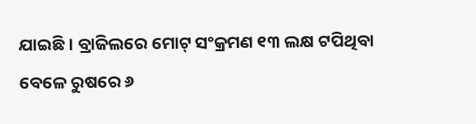ଯାଇଛି । ବ୍ରାଜିଲରେ ମୋଟ୍ ସଂକ୍ରମଣ ୧୩ ଲକ୍ଷ ଟପିଥିବା ବେଳେ ରୁଷରେ ୬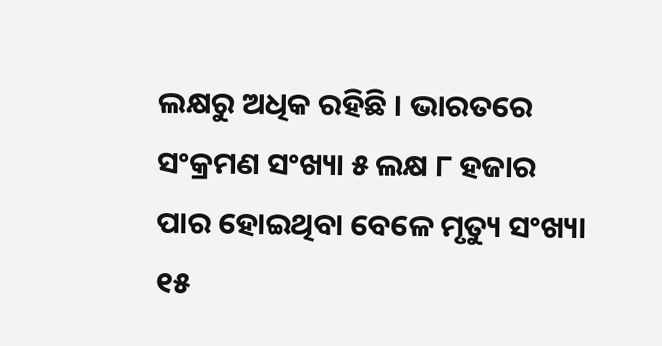ଲକ୍ଷରୁ ଅଧିକ ରହିଛି । ଭାରତରେ ସଂକ୍ରମଣ ସଂଖ୍ୟା ୫ ଲକ୍ଷ ୮ ହଜାର ପାର ହୋଇଥିବା ବେଳେ ମୃତ୍ୟୁ ସଂଖ୍ୟା ୧୫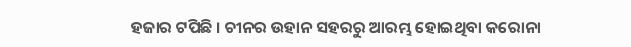ହଜାର ଟପିଛି । ଚୀନର ଉହାନ ସହରରୁ ଆରମ୍ଭ ହୋଇଥିବା କରୋନା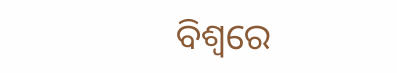ବିଶ୍ୱରେ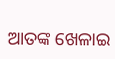ଆତଙ୍କ ଖେଳାଇ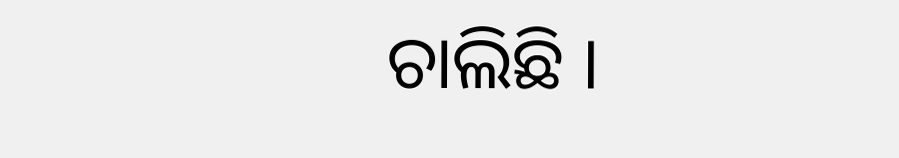ଚାଲିଛି ।